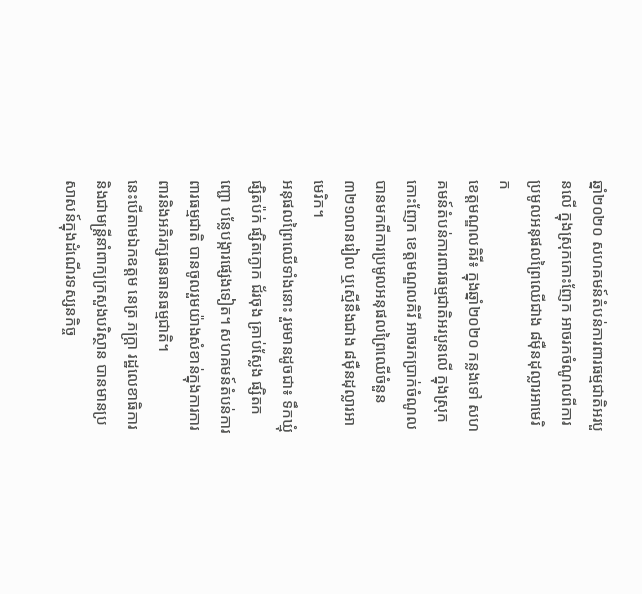ឆ្នាំ២០២០ សហគមន៍តំបន់ការពារធម្មជាតិអរបួនលើ ក្នុងស្រុកកោះញែក អាចរកចំណូលពីការប្រមូលអនុផលព្រៃឈើជាង ៨ម៉ឺនដុល្លារអាមេរិក
ខេត្តមណ្ឌលគិរី៖ ក្នុងឆ្នាំ២០២០ កន្លងទៅ សហគមន៍តំបន់ការពារធម្មជាតិអរបួនលើ ក្នុងស្រុកកោះញែក ខេត្តមណ្ឌលគិរី អាចរកប្រាក់ចំណូលបានមកពីការប្រមូលអនុផលព្រៃឈើចំនួន ៣២១លានរៀល ឬស្មើនឹងជាង ៨ម៉ឺនដុល្លារអាមេរិក។
អនុផលព្រៃឈើទាំងនោះ រួមមានដូចជា៖ ទឹកឃ្មុំ ផ្សិតប៉ក់ ផ្សិតក្ងោក ជ័រចុង គ្រាប់ស្លែង ផ្សិតកញ្ជោ បន្លែបង្ការផ្សេងទៀត។ សហគមន៍តំបន់ការពារធម្មជាតិ បានចូលរួមយ៉ាងសំខាន់ក្នុងការការពារនិងអភិរក្សធនធានធម្មជាតិ។
នេះបើតាមឯកឧត្តម នេត្រ ភក្ត្រា រដ្ឋលេខាធិការ និងជាមន្ត្រីនាំពាក្យក្រសួងបរិស្ថាន បានមានប្រសាសន៍ក្នុងដំណើរទស្សនកិច្ច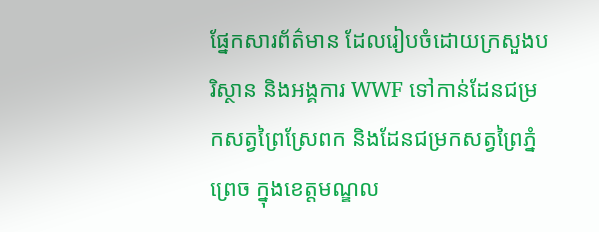ផ្នែកសារព័ត៌មាន ដែលរៀបចំដោយក្រសួងបរិស្ថាន និងអង្គការ WWF ទៅកាន់ដែនជម្រកសត្វព្រៃស្រែពក និងដែនជម្រកសត្វព្រៃភ្នំព្រេច ក្នុងខេត្តមណ្ឌល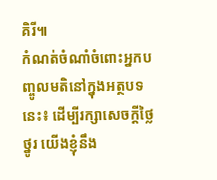គិរី៕
កំណត់ចំណាំចំពោះអ្នកបញ្ចូលមតិនៅក្នុងអត្ថបទនេះ៖ ដើម្បីរក្សាសេចក្ដីថ្លៃថ្នូរ យើងខ្ញុំនឹង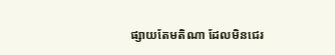ផ្សាយតែមតិណា ដែលមិនជេរ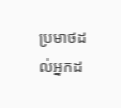ប្រមាថដល់អ្នកដ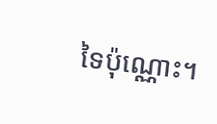ទៃប៉ុណ្ណោះ។